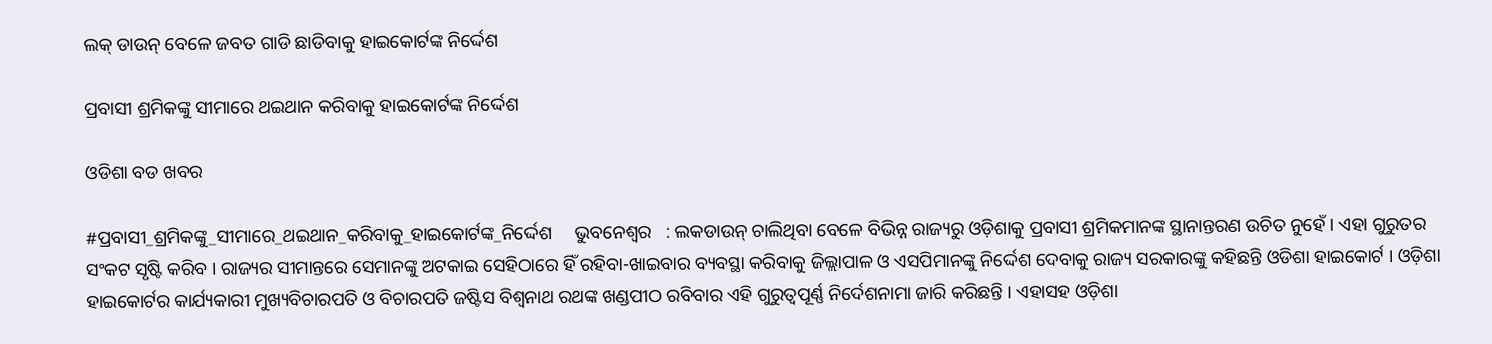ଲକ୍ ଡାଉନ୍ ବେଳେ ଜବତ ଗାଡି ଛାଡିବାକୁ ହାଇକୋର୍ଟଙ୍କ ନିର୍ଦ୍ଦେଶ

ପ୍ରବାସୀ ଶ୍ରମିକଙ୍କୁ ସୀମାରେ ଥଇଥାନ କରିବାକୁ ହାଇକୋର୍ଟଙ୍କ ନିର୍ଦ୍ଦେଶ

ଓଡିଶା ବଡ ଖବର

#ପ୍ରବାସୀ_ଶ୍ରମିକଙ୍କୁ_ସୀମାରେ_ଥଇଥାନ_କରିବାକୁ_ହାଇକୋର୍ଟଙ୍କ_ନିର୍ଦ୍ଦେଶ     ଭୁବନେଶ୍ୱର   : ଲକଡାଉନ୍ ଚାଲିଥିବା ବେଳେ ବିଭିନ୍ନ ରାଜ୍ୟରୁ ଓଡ଼ିଶାକୁ ପ୍ରବାସୀ ଶ୍ରମିକମାନଙ୍କ ସ୍ଥାନାନ୍ତରଣ ଉଚିତ ନୁହେଁ । ଏହା ଗୁରୁତର ସଂକଟ ସୃଷ୍ଟି କରିବ । ରାଜ୍ୟର ସୀମାନ୍ତରେ ସେମାନଙ୍କୁ ଅଟକାଇ ସେହିଠାରେ ହିଁ ରହିବା-ଖାଇବାର ବ୍ୟବସ୍ଥା କରିବାକୁ ଜିଲ୍ଲାପାଳ ଓ ଏସପିମାନଙ୍କୁ ନିର୍ଦ୍ଦେଶ ଦେବାକୁ ରାଜ୍ୟ ସରକାରଙ୍କୁ କହିଛନ୍ତି ଓଡିଶା ହାଇକୋର୍ଟ । ଓଡ଼ିଶା ହାଇକୋର୍ଟର କାର୍ଯ୍ୟକାରୀ ମୁଖ୍ୟବିଚାରପତି ଓ ବିଚାରପତି ଜଷ୍ଟିସ ବିଶ୍ୱନାଥ ରଥଙ୍କ ଖଣ୍ଡପୀଠ ରବିବାର ଏହି ଗୁରୁତ୍ୱପୂର୍ଣ୍ଣ ନିର୍ଦେଶନାମା ଜାରି କରିଛନ୍ତି । ଏହାସହ ଓଡ଼ିଶା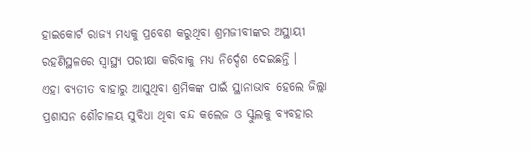ହାଇକୋର୍ଟ ରାଜ୍ୟ ମଧ୍ୟକୁ ପ୍ରବେଶ କରୁଥିବା ଶ୍ରମଜୀବୀଙ୍କର ଅସ୍ଥାୟୀ ରହଣିସ୍ଥଳରେ ସ୍ୱାସ୍ଥ୍ୟ ପରୀକ୍ଷା କରିବାକୁ ମଧ୍ୟ ନିର୍ଦ୍ଦେଶ ଦେଇଛନ୍ତି ।
ଏହା ବ୍ୟତୀତ ବାହାରୁ ଆସୁଥିବା ଶ୍ରମିକଙ୍କ ପାଇଁ ସ୍ଥାନାଭାବ ହେଲେ ଜିଲ୍ଲା ପ୍ରଶାସନ ଶୌଚାଳୟ ସୁବିଧା ଥିବା ବନ୍ଦ କଲେଜ ଓ ସ୍କୁଲକୁ ବ୍ୟବହାର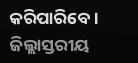କରିପାରିବେ । ଜିଲ୍ଲାସ୍ତରୀୟ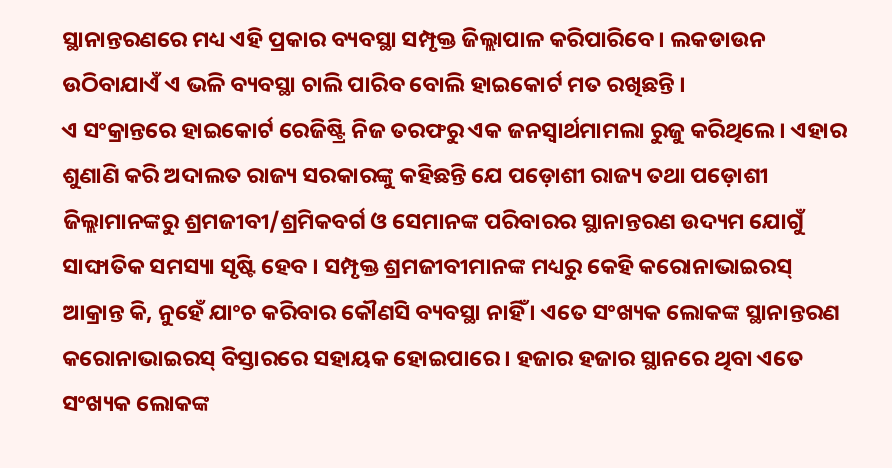ସ୍ଥାନାନ୍ତରଣରେ ମଧ୍ୟ ଏହି ପ୍ରକାର ବ୍ୟବସ୍ଥା ସମ୍ପୃକ୍ତ ଜିଲ୍ଲାପାଳ କରିପାରିବେ । ଲକଡାଉନ ଉଠିବାଯାଏଁ ଏ ଭଳି ବ୍ୟବସ୍ଥା ଚାଲି ପାରିବ ବୋଲି ହାଇକୋର୍ଟ ମତ ରଖିଛନ୍ତି ।
ଏ ସଂକ୍ରାନ୍ତରେ ହାଇକୋର୍ଟ ରେଜିଷ୍ଟ୍ରି ନିଜ ତରଫରୁ ଏକ ଜନସ୍ୱାର୍ଥମାମଲା ରୁଜୁ କରିଥିଲେ । ଏହାର ଶୁଣାଣି କରି ଅଦାଲତ ରାଜ୍ୟ ସରକାରଙ୍କୁ କହିଛନ୍ତି ଯେ ପଡ଼ୋଶୀ ରାଜ୍ୟ ତଥା ପଡ଼ୋଶୀ ଜିଲ୍ଲାମାନଙ୍କରୁ ଶ୍ରମଜୀବୀ/ଶ୍ରମିକବର୍ଗ ଓ ସେମାନଙ୍କ ପରିବାରର ସ୍ଥାନାନ୍ତରଣ ଉଦ୍ୟମ ଯୋଗୁଁ ସାଙ୍ଘାତିକ ସମସ୍ୟା ସୃଷ୍ଟି ହେବ । ସମ୍ପୃକ୍ତ ଶ୍ରମଜୀବୀମାନଙ୍କ ମଧ୍ୟରୁ କେହି କରୋନାଭାଇରସ୍ ଆକ୍ରାନ୍ତ କି, ନୁହେଁ ଯାଂଚ କରିବାର କୌଣସି ବ୍ୟବସ୍ଥା ନାହିଁ । ଏତେ ସଂଖ୍ୟକ ଲୋକଙ୍କ ସ୍ଥାନାନ୍ତରଣ କରୋନାଭାଇରସ୍ ବିସ୍ତାରରେ ସହାୟକ ହୋଇପାରେ । ହଜାର ହଜାର ସ୍ଥାନରେ ଥିବା ଏତେ ସଂଖ୍ୟକ ଲୋକଙ୍କ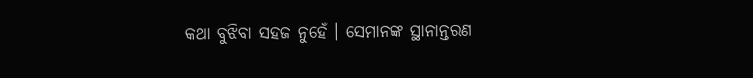କଥା ବୁଝିବା ସହଜ ନୁହେଁ । ସେମାନଙ୍କ ସ୍ଥାନାନ୍ତରଣ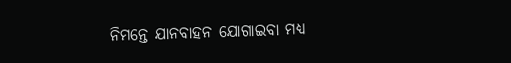ନିମନ୍ତେ ଯାନବାହନ ଯୋଗାଇବା ମଧ୍ୟ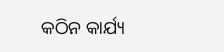କଠିନ କାର୍ଯ୍ୟ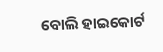ବୋଲି ହାଇକୋର୍ଟ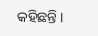କହିଛନ୍ତି ।